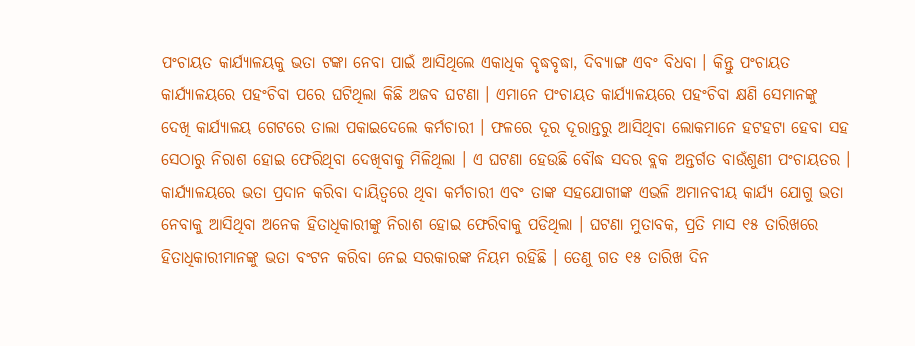ପଂଚାୟତ କାର୍ଯ୍ୟାଳୟକୁ ଭତା ଟଙ୍କା ନେବା ପାଇଁ ଆସିଥିଲେ ଏକାଧିକ ବୃଦ୍ଧବୃଦ୍ଧା, ଦିବ୍ୟାଙ୍ଗ ଏବଂ ବିଧବା । କିନ୍ତୁ ପଂଚାୟତ କାର୍ଯ୍ୟାଳୟରେ ପହଂଚିବା ପରେ ଘଟିଥିଲା କିଛି ଅଜବ ଘଟଣା । ଏମାନେ ପଂଚାୟତ କାର୍ଯ୍ୟାଳୟରେ ପହଂଚିବା କ୍ଷଣି ସେମାନଙ୍କୁ ଦେଖି କାର୍ଯ୍ୟାଳୟ ଗେଟରେ ତାଲା ପକାଇଦେଲେ କର୍ମଚାରୀ । ଫଳରେ ଦୂର ଦୂରାନ୍ତରୁ ଆସିଥିବା ଲୋକମାନେ ହଟହଟା ହେବା ସହ ସେଠାରୁ ନିରାଶ ହୋଇ ଫେରିଥିବା ଦେଖିବାକୁ ମିଳିଥିଲା । ଏ ଘଟଣା ହେଉଛି ବୌଦ୍ଧ ସଦର ବ୍ଲକ ଅନ୍ତର୍ଗତ ବାଉଁଶୁଣୀ ପଂଚାୟତର । କାର୍ଯ୍ୟାଳୟରେ ଭତା ପ୍ରଦାନ କରିବା ଦାୟିତ୍ୱରେ ଥିବା କର୍ମଚାରୀ ଏବଂ ତାଙ୍କ ସହଯୋଗୀଙ୍କ ଏଭଳି ଅମାନବୀୟ କାର୍ଯ୍ୟ ଯୋଗୁ ଭତା ନେବାକୁ ଆସିଥିବା ଅନେକ ହିତାଧିକାରୀଙ୍କୁ ନିରାଶ ହୋଇ ଫେରିବାକୁ ପଡିଥିଲା । ଘଟଣା ମୁତାବକ, ପ୍ରତି ମାସ ୧୫ ତାରିଖରେ ହିତାଧିକାରୀମାନଙ୍କୁ ଭତା ବଂଟନ କରିବା ନେଇ ସରକାରଙ୍କ ନିୟମ ରହିଛି । ତେଣୁ ଗତ ୧୫ ତାରିଖ ଦିନ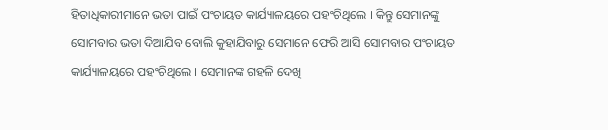ହିତାଧିକାରୀମାନେ ଭତା ପାଇଁ ପଂଚାୟତ କାର୍ଯ୍ୟାଳୟରେ ପହଂଚିଥିଲେ । କିନ୍ତୁ ସେମାନଙ୍କୁ ସୋମବାର ଭତା ଦିଆଯିବ ବୋଲି କୁହାଯିବାରୁ ସେମାନେ ଫେରି ଆସି ସୋମବାର ପଂଚାୟତ କାର୍ଯ୍ୟାଳୟରେ ପହଂଚିଥିଲେ । ସେମାନଙ୍କ ଗହଳି ଦେଖି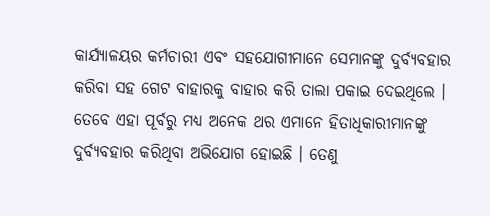କାର୍ଯ୍ୟାଳୟର କର୍ମଚାରୀ ଏବଂ ସହଯୋଗୀମାନେ ସେମାନଙ୍କୁ ଦୁର୍ବ୍ୟବହାର କରିବା ସହ ଗେଟ ବାହାରକୁ ବାହାର କରି ତାଲା ପକାଇ ଦେଇଥିଲେ । ତେବେ ଏହା ପୂର୍ବରୁ ମଧ୍ୟ ଅନେକ ଥର ଏମାନେ ହିତାଧିକାରୀମାନଙ୍କୁ ଦୁର୍ବ୍ୟବହାର କରିଥିବା ଅଭିଯୋଗ ହୋଇଛି । ତେଣୁ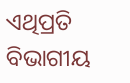ଏଥିପ୍ରତି ବିଭାଗୀୟ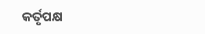କର୍ତୃପକ୍ଷ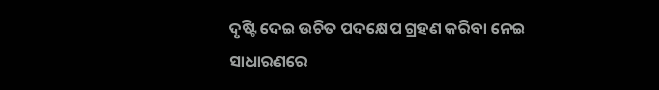ଦୃଷ୍ଟି ଦେଇ ଉଚିତ ପଦକ୍ଷେପ ଗ୍ରହଣ କରିବା ନେଇ ସାଧାରଣରେ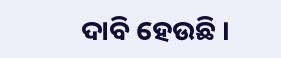ଦାବି ହେଉଛି ।